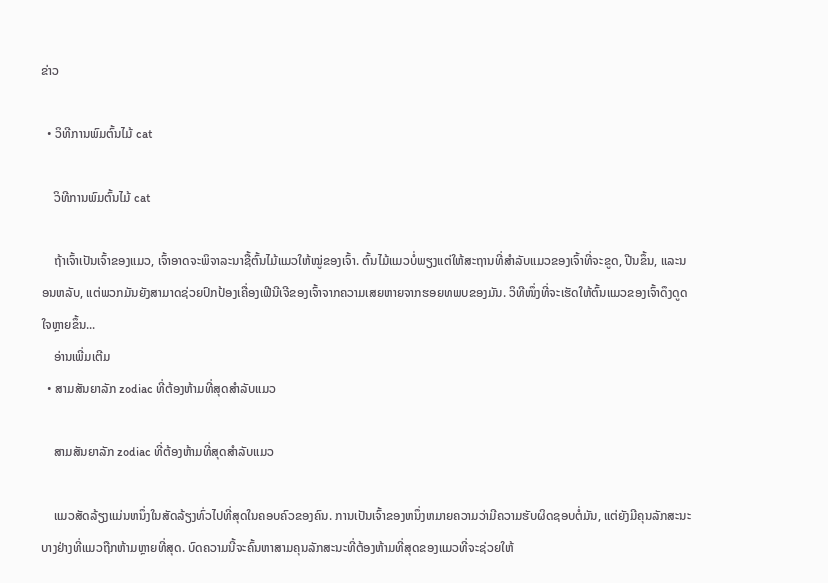ຂ່າວ

  • ວິທີການພົມຕົ້ນໄມ້ cat

    ວິທີການພົມຕົ້ນໄມ້ cat

    ຖ້າເຈົ້າເປັນເຈົ້າຂອງແມວ, ເຈົ້າອາດຈະພິຈາລະນາຊື້ຕົ້ນໄມ້ແມວໃຫ້ໝູ່ຂອງເຈົ້າ. ຕົ້ນໄມ້ແມວບໍ່ພຽງແຕ່ໃຫ້ສະຖານທີ່ສໍາລັບແມວຂອງເຈົ້າທີ່ຈະຂູດ, ປີນຂຶ້ນ, ແລະນອນຫລັບ, ແຕ່ພວກມັນຍັງສາມາດຊ່ວຍປົກປ້ອງເຄື່ອງເຟີນີເຈີຂອງເຈົ້າຈາກຄວາມເສຍຫາຍຈາກຮອຍທພບຂອງມັນ. ວິທີໜຶ່ງທີ່ຈະເຮັດໃຫ້ຕົ້ນແມວຂອງເຈົ້າດຶງດູດໃຈຫຼາຍຂຶ້ນ...
    ອ່ານເພີ່ມເຕີມ
  • ສາມສັນຍາລັກ zodiac ທີ່ຕ້ອງຫ້າມທີ່ສຸດສໍາລັບແມວ

    ສາມສັນຍາລັກ zodiac ທີ່ຕ້ອງຫ້າມທີ່ສຸດສໍາລັບແມວ

    ແມວສັດລ້ຽງແມ່ນຫນຶ່ງໃນສັດລ້ຽງທົ່ວໄປທີ່ສຸດໃນຄອບຄົວຂອງຄົນ. ການເປັນເຈົ້າຂອງຫນຶ່ງຫມາຍຄວາມວ່າມີຄວາມຮັບຜິດຊອບຕໍ່ມັນ, ແຕ່ຍັງມີຄຸນລັກສະນະບາງຢ່າງທີ່ແມວຖືກຫ້າມຫຼາຍທີ່ສຸດ. ບົດຄວາມນີ້ຈະຄົ້ນຫາສາມຄຸນລັກສະນະທີ່ຕ້ອງຫ້າມທີ່ສຸດຂອງແມວທີ່ຈະຊ່ວຍໃຫ້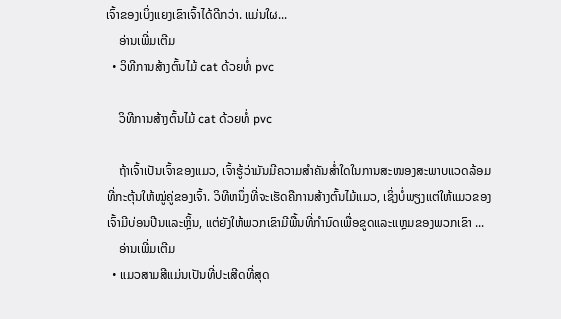ເຈົ້າຂອງເບິ່ງແຍງເຂົາເຈົ້າໄດ້ດີກວ່າ. ແມ່ນໃຜ...
    ອ່ານເພີ່ມເຕີມ
  • ວິທີການສ້າງຕົ້ນໄມ້ cat ດ້ວຍທໍ່ pvc

    ວິທີການສ້າງຕົ້ນໄມ້ cat ດ້ວຍທໍ່ pvc

    ຖ້າເຈົ້າເປັນເຈົ້າຂອງແມວ, ເຈົ້າຮູ້ວ່າມັນມີຄວາມສຳຄັນສໍ່າໃດໃນການສະໜອງສະພາບແວດລ້ອມທີ່ກະຕຸ້ນໃຫ້ໝູ່ຄູ່ຂອງເຈົ້າ. ວິທີຫນຶ່ງທີ່ຈະເຮັດຄືການສ້າງຕົ້ນໄມ້ແມວ, ເຊິ່ງບໍ່ພຽງແຕ່ໃຫ້ແມວຂອງເຈົ້າມີບ່ອນປີນແລະຫຼິ້ນ, ແຕ່ຍັງໃຫ້ພວກເຂົາມີພື້ນທີ່ກໍານົດເພື່ອຂູດແລະແຫຼມຂອງພວກເຂົາ ...
    ອ່ານເພີ່ມເຕີມ
  • ແມວສາມສີແມ່ນເປັນທີ່ປະເສີດທີ່ສຸດ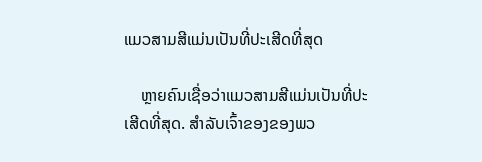ແມວສາມສີແມ່ນເປັນທີ່ປະເສີດທີ່ສຸດ

    ຫຼາຍຄົນເຊື່ອວ່າແມວສາມສີແມ່ນເປັນທີ່ປະເສີດທີ່ສຸດ. ສໍາລັບເຈົ້າຂອງຂອງພວ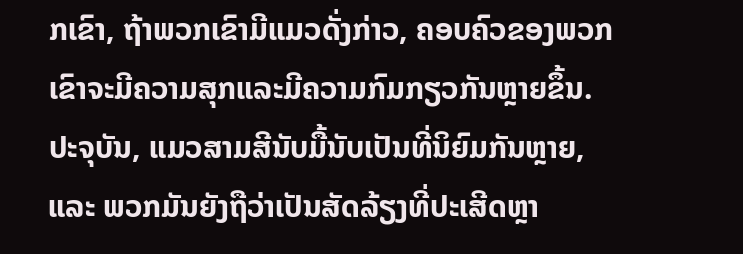ກເຂົາ, ຖ້າພວກເຂົາມີແມວດັ່ງກ່າວ, ຄອບຄົວຂອງພວກເຂົາຈະມີຄວາມສຸກແລະມີຄວາມກົມກຽວກັນຫຼາຍຂຶ້ນ. ປະຈຸບັນ, ແມວສາມສີນັບມື້ນັບເປັນທີ່ນິຍົມກັນຫຼາຍ, ແລະ ພວກມັນຍັງຖືວ່າເປັນສັດລ້ຽງທີ່ປະເສີດຫຼາ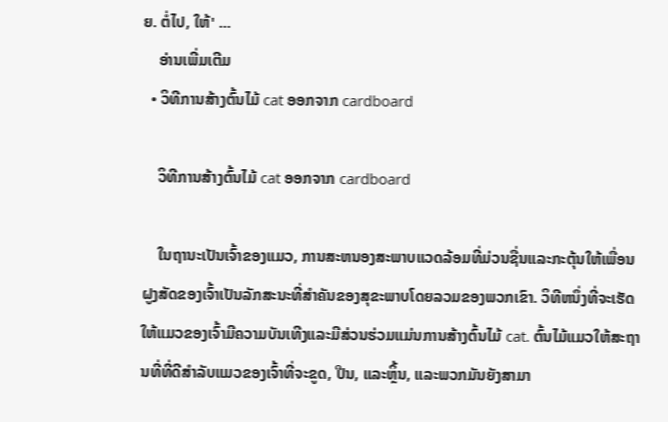ຍ. ຕໍ່ໄປ, ໃຫ້' ...
    ອ່ານເພີ່ມເຕີມ
  • ວິທີການສ້າງຕົ້ນໄມ້ cat ອອກຈາກ cardboard

    ວິທີການສ້າງຕົ້ນໄມ້ cat ອອກຈາກ cardboard

    ໃນຖານະເປັນເຈົ້າຂອງແມວ, ການສະຫນອງສະພາບແວດລ້ອມທີ່ມ່ວນຊື່ນແລະກະຕຸ້ນໃຫ້ເພື່ອນຝູງສັດຂອງເຈົ້າເປັນລັກສະນະທີ່ສໍາຄັນຂອງສຸຂະພາບໂດຍລວມຂອງພວກເຂົາ. ວິທີຫນຶ່ງທີ່ຈະເຮັດໃຫ້ແມວຂອງເຈົ້າມີຄວາມບັນເທີງແລະມີສ່ວນຮ່ວມແມ່ນການສ້າງຕົ້ນໄມ້ cat. ຕົ້ນໄມ້ແມວໃຫ້ສະຖານທີ່ທີ່ດີສໍາລັບແມວຂອງເຈົ້າທີ່ຈະຂູດ, ປີນ, ແລະຫຼິ້ນ, ແລະພວກມັນຍັງສາມາ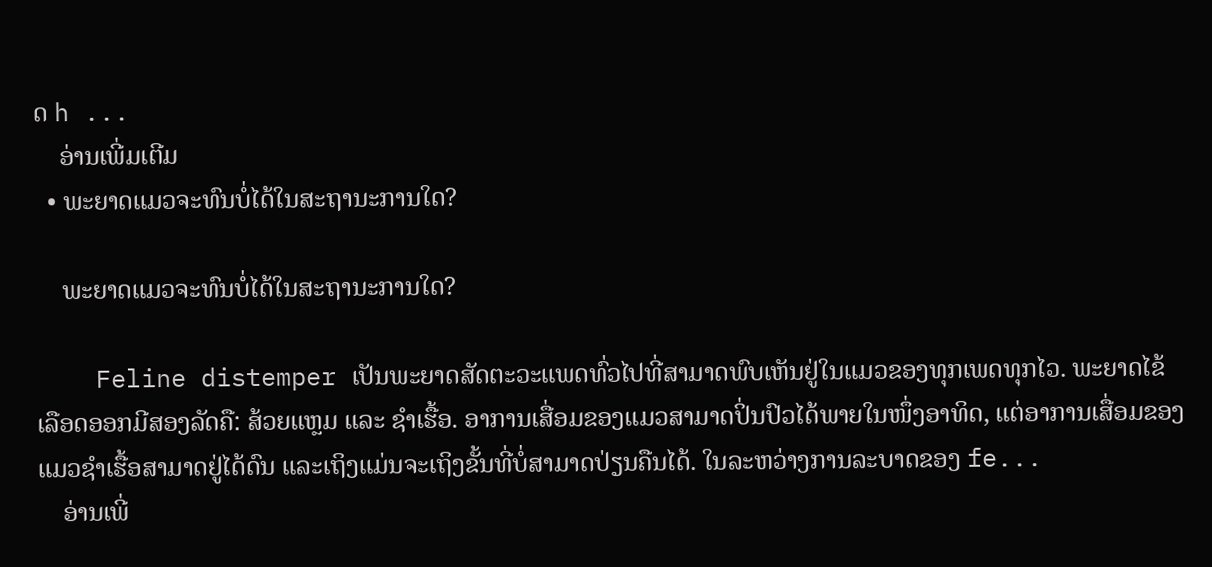ດ h ...
    ອ່ານເພີ່ມເຕີມ
  • ພະຍາດແມວຈະທົນບໍ່ໄດ້ໃນສະຖານະການໃດ?

    ພະຍາດແມວຈະທົນບໍ່ໄດ້ໃນສະຖານະການໃດ?

    Feline distemper ເປັນພະຍາດສັດຕະວະແພດທົ່ວໄປທີ່ສາມາດພົບເຫັນຢູ່ໃນແມວຂອງທຸກເພດທຸກໄວ. ພະຍາດໄຂ້ເລືອດອອກມີສອງລັດຄື: ສ້ວຍແຫຼມ ແລະ ຊໍາເຮື້ອ. ອາການເສື່ອມຂອງແມວສາມາດປິ່ນປົວໄດ້ພາຍໃນໜຶ່ງອາທິດ, ແຕ່ອາການເສື່ອມຂອງແມວຊໍາເຮື້ອສາມາດຢູ່ໄດ້ດົນ ແລະເຖິງແມ່ນຈະເຖິງຂັ້ນທີ່ບໍ່ສາມາດປ່ຽນຄືນໄດ້. ໃນລະຫວ່າງການລະບາດຂອງ fe...
    ອ່ານເພີ່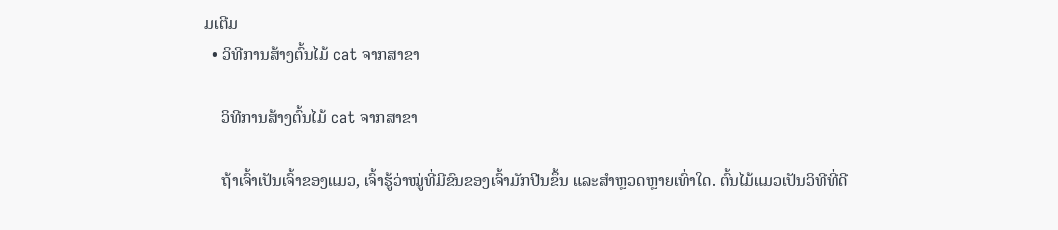ມເຕີມ
  • ວິທີການສ້າງຕົ້ນໄມ້ cat ຈາກສາຂາ

    ວິທີການສ້າງຕົ້ນໄມ້ cat ຈາກສາຂາ

    ຖ້າເຈົ້າເປັນເຈົ້າຂອງແມວ, ເຈົ້າຮູ້ວ່າໝູ່ທີ່ມີຂົນຂອງເຈົ້າມັກປີນຂຶ້ນ ແລະສຳຫຼວດຫຼາຍເທົ່າໃດ. ຕົ້ນໄມ້ແມວເປັນວິທີທີ່ດີ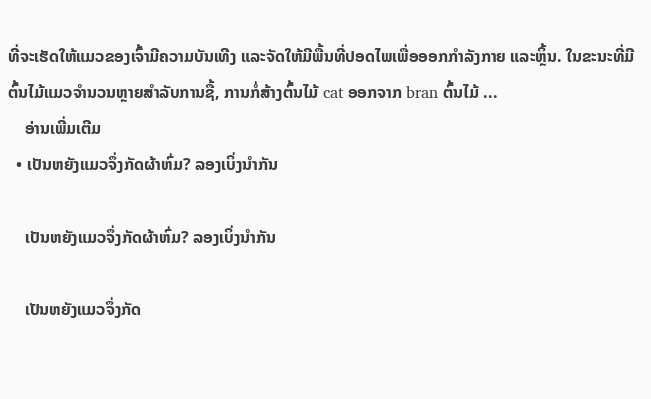ທີ່ຈະເຮັດໃຫ້ແມວຂອງເຈົ້າມີຄວາມບັນເທີງ ແລະຈັດໃຫ້ມີພື້ນທີ່ປອດໄພເພື່ອອອກກຳລັງກາຍ ແລະຫຼິ້ນ. ໃນຂະນະທີ່ມີຕົ້ນໄມ້ແມວຈໍານວນຫຼາຍສໍາລັບການຊື້, ການກໍ່ສ້າງຕົ້ນໄມ້ cat ອອກຈາກ bran ຕົ້ນໄມ້ ...
    ອ່ານເພີ່ມເຕີມ
  • ເປັນຫຍັງແມວຈຶ່ງກັດຜ້າຫົ່ມ? ລອງເບິ່ງນຳກັນ

    ເປັນຫຍັງແມວຈຶ່ງກັດຜ້າຫົ່ມ? ລອງເບິ່ງນຳກັນ

    ເປັນຫຍັງແມວຈຶ່ງກັດ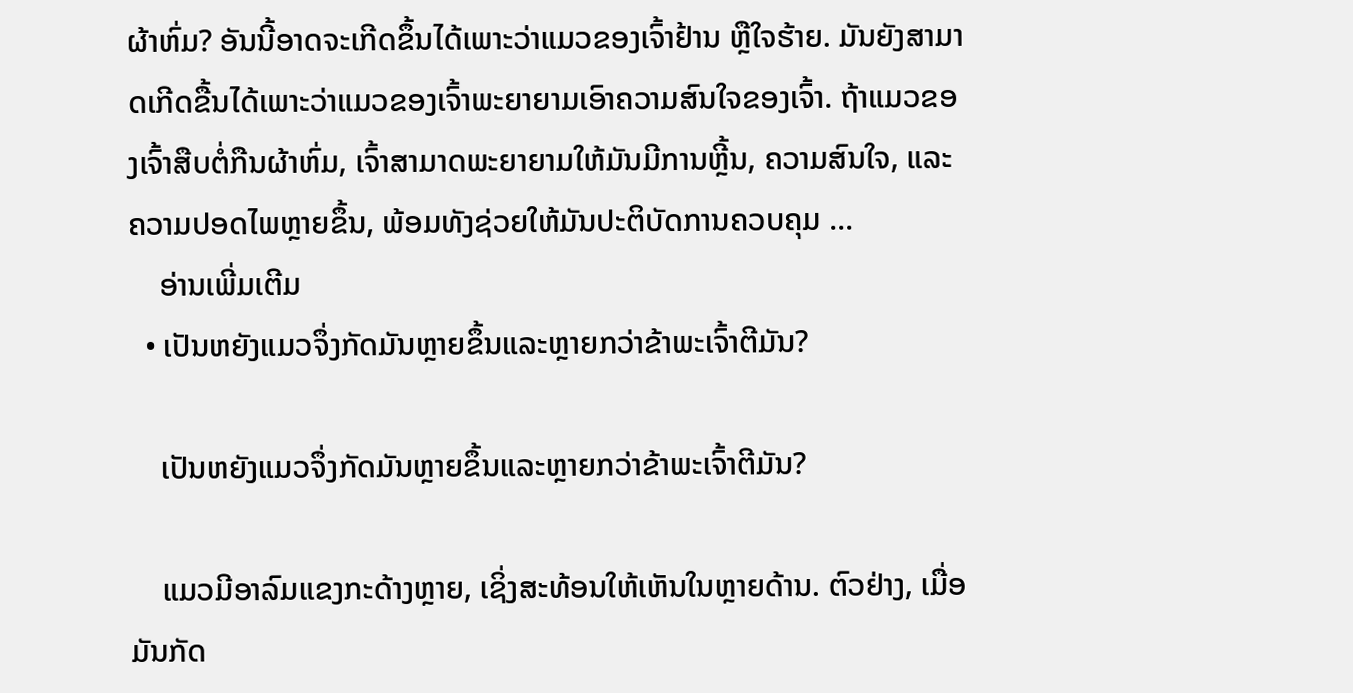ຜ້າຫົ່ມ? ອັນນີ້ອາດຈະເກີດຂຶ້ນໄດ້ເພາະວ່າແມວຂອງເຈົ້າຢ້ານ ຫຼືໃຈຮ້າຍ. ມັນຍັງສາມາດເກີດຂື້ນໄດ້ເພາະວ່າແມວຂອງເຈົ້າພະຍາຍາມເອົາຄວາມສົນໃຈຂອງເຈົ້າ. ຖ້າແມວຂອງເຈົ້າສືບຕໍ່ກືນຜ້າຫົ່ມ, ເຈົ້າສາມາດພະຍາຍາມໃຫ້ມັນມີການຫຼີ້ນ, ຄວາມສົນໃຈ, ແລະຄວາມປອດໄພຫຼາຍຂຶ້ນ, ພ້ອມທັງຊ່ວຍໃຫ້ມັນປະຕິບັດການຄວບຄຸມ ...
    ອ່ານເພີ່ມເຕີມ
  • ເປັນຫຍັງແມວຈຶ່ງກັດມັນຫຼາຍຂຶ້ນແລະຫຼາຍກວ່າຂ້າພະເຈົ້າຕີມັນ?

    ເປັນຫຍັງແມວຈຶ່ງກັດມັນຫຼາຍຂຶ້ນແລະຫຼາຍກວ່າຂ້າພະເຈົ້າຕີມັນ?

    ແມວມີອາລົມແຂງກະດ້າງຫຼາຍ, ເຊິ່ງສະທ້ອນໃຫ້ເຫັນໃນຫຼາຍດ້ານ. ຕົວຢ່າງ, ເມື່ອມັນກັດ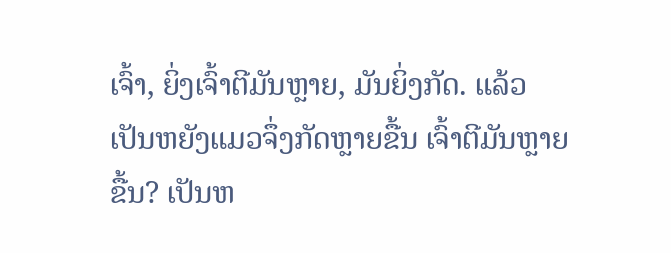ເຈົ້າ, ຍິ່ງເຈົ້າຕີມັນຫຼາຍ, ມັນຍິ່ງກັດ. ແລ້ວເປັນຫຍັງແມວຈຶ່ງກັດຫຼາຍຂື້ນ ເຈົ້າຕີມັນຫຼາຍຂື້ນ? ເປັນຫ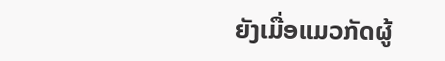ຍັງເມື່ອແມວກັດຜູ້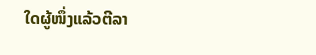ໃດຜູ້ໜຶ່ງແລ້ວຕີລາ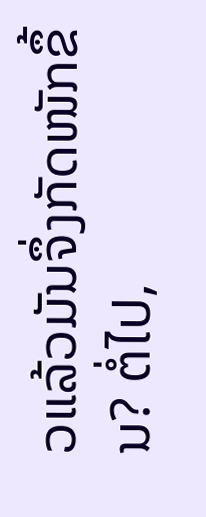ວແລ້ວມັນຈຶ່ງກັດໜັກຂຶ້ນ? ຕໍ່ໄປ,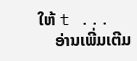ໃຫ້ t ...
    ອ່ານເພີ່ມເຕີມ